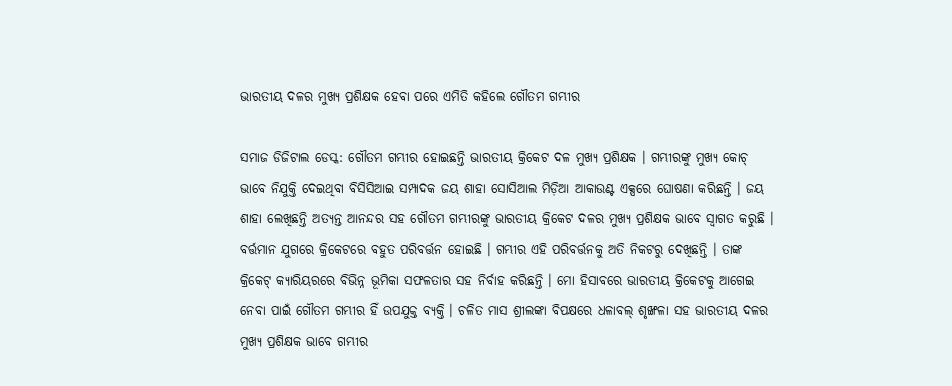ଭାରତୀୟ ଦଳର ମୁଖ୍ୟ ପ୍ରଶିକ୍ଷକ ହେବା ପରେ ଏମିତି କହିଲେ ଗୌତମ ଗମ୍ଭୀର

ସମାଜ ଡିଜିଟାଲ ଡେସ୍କ: ଗୌତମ ଗମ୍ଭୀର ହୋଇଛନ୍ତି ଭାରତୀୟ କ୍ରିକେଟ ଦଳ ମୁଖ୍ୟ ପ୍ରଶିକ୍ଷକ । ଗମ୍ଭୀରଙ୍କୁ ମୁଖ୍ୟ କୋଚ୍‍ ଭାବେ ନିଯୁକ୍ତି ଦେଇଥିବା ବିସିସିଆଇ ସମ୍ପାଦକ ଜୟ ଶାହା ସୋସିଆଲ ମିଡ଼ିଆ ଆକାଉଣ୍ଟ ଏକ୍ସରେ ଘୋଷଣା କରିଛନ୍ତି । ଜୟ ଶାହା ଲେଖିଛନ୍ତି ଅତ୍ୟନ୍ତ ଆନନ୍ଦର ସହ ଗୌତମ ଗମ୍ଭୀରଙ୍କୁ ଭାରତୀୟ କ୍ରିକେଟ ଦଳର ମୁଖ୍ୟ ପ୍ରଶିକ୍ଷକ ଭାବେ ସ୍ୱାଗତ କରୁଛି । ବର୍ତ୍ତମାନ ଯୁଗରେ କ୍ରିକେଟରେ ବହୁତ ପରିବର୍ତ୍ତନ ହୋଇଛି । ଗମ୍ଭୀର ଏହି ପରିବର୍ତ୍ତନକୁ ଅତି ନିକଟରୁ ଦେଖିଛନ୍ତି । ତାଙ୍କ କ୍ରିକେଟ୍‍ କ୍ୟାରିୟରରେ ବିଭିନ୍ନ ଭୂମିକା ସଫଳତାର ସହ ନିର୍ବାହ କରିଛନ୍ତି । ମୋ ହିସାବରେ ଭାରତୀୟ କ୍ରିକେଟକୁ ଆଗେଇ ନେବା ପାଇଁ ଗୌତମ ଗମ୍ଭୀର ହିଁ ଉପଯୁକ୍ତ ବ୍ୟକ୍ତି । ଚଳିତ ମାସ ଶ୍ରୀଲଙ୍କା ବିପକ୍ଷରେ ଧଳାବଲ୍‍ ଶୃଙ୍ଖଳା ସହ ଭାରତୀୟ ଦଳର ମୁଖ୍ୟ ପ୍ରଶିକ୍ଷକ ଭାବେ ଗମ୍ଭୀର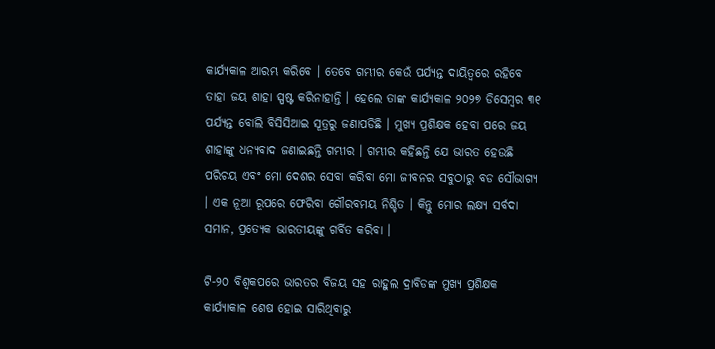କାର୍ଯ୍ୟକାଳ ଆରମ୍ଭ କରିବେ । ତେବେ ଗମ୍ଭୀର କେଉଁ ପର୍ଯ୍ୟନ୍ତ ଦାୟିତ୍ୱରେ ରହିବେ ତାହା ଜୟ ଶାହା ସ୍ପଷ୍ଟ କରିନାହାନ୍ତି । ହେଲେ ତାଙ୍କ କାର୍ଯ୍ୟକାଳ ୨୦୨୭ ଡିସେମ୍ବର ୩୧ ପର୍ଯ୍ୟନ୍ତ ବୋଲି ବିସିସିଆଇ ସୂତ୍ରରୁ ଜଣାପଡିଛି । ମୁଖ୍ୟ ପ୍ରଶିକ୍ଷକ ହେବା ପରେ ଜୟ ଶାହାଙ୍କୁ ଧନ୍ୟବାଦ ଜଣାଇଛନ୍ତି ଗମ୍ଭୀର । ଗମ୍ଭୀର କହିଛନ୍ତି ଯେ ଭାରତ ହେଉଛି ପରିଚୟ ଏବଂ ମୋ ଦେଶର ସେବା କରିବା ମୋ ଜୀବନର ସବୁଠାରୁ ବଡ ସୌଭାଗ୍ୟ । ଏକ ନୂଆ ରୂପରେ ଫେରିବା ଗୌରବମୟ ନିଶ୍ଚିତ । କିନ୍ତୁ ମୋର ଲକ୍ଷ୍ୟ ସର୍ବଦା ସମାନ, ପ୍ରତ୍ୟେକ ଭାରତୀୟଙ୍କୁ ଗର୍ବିତ କରିବା ।

ଟି-୨୦ ବିଶ୍ୱକପରେ ଭାରତର ବିଜୟ ସହ ରାହୁଲ ଦ୍ରାବିଡଙ୍କ ମୁଖ୍ୟ ପ୍ରଶିକ୍ଷକ କାର୍ଯ୍ୟାକାଳ ଶେଷ ହୋଇ ସାରିଥିବାରୁ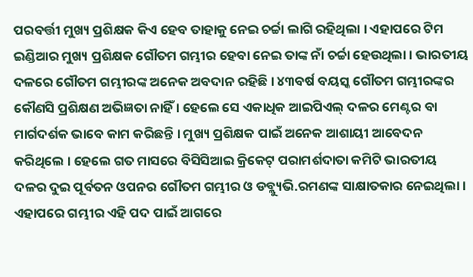ପରବର୍ତ୍ତୀ ମୁଖ୍ୟ ପ୍ରଶିକ୍ଷକ କିଏ ହେବ ତାହାକୁ ନେଇ ଚର୍ଚ୍ଚା ଲାଗି ରହିଥିଲା । ଏହାପରେ ଟିମ ଇଣ୍ଡିଆର ମୁଖ୍ୟ ପ୍ରଶିକ୍ଷକ ଗୌତମ ଗମ୍ଭୀର ହେବା ନେଇ ତାଙ୍କ ନାଁ ଚର୍ଚ୍ଚା ହେଉଥିଲା । ଭାରତୀୟ ଦଳରେ ଗୌତମ ଗମ୍ଭୀରଙ୍କ ଅନେକ ଅବଦାନ ରହିଛି । ୪୩ବର୍ଷ ବୟସ୍କ ଗୌତମ ଗମ୍ଭୀରଙ୍କର କୌଣସି ପ୍ରଶିକ୍ଷଣ ଅଭିଜ୍ଞତା ନାହିଁ । ହେଲେ ସେ ଏକାଧିକ ଆଇପିଏଲ୍‍ ଦଳର ମେଣ୍ଟର ବା ମାର୍ଗଦର୍ଶକ ଭାବେ କାମ କରିଛନ୍ତି । ମୁଖ୍ୟ ପ୍ରଶିକ୍ଷକ ପାଇଁ ଅନେକ ଆଶାୟୀ ଆବେଦନ କରିଥିଲେ । ହେଲେ ଗତ ମାସରେ ବିସିସିଆଇ କ୍ରିକେଟ୍‍ ପରାମର୍ଶଦାତା କମିଟି ଭାରତୀୟ ଦଳର ଦୁଇ ପୂର୍ବତନ ଓପନର ଗୌତମ ଗମ୍ଭୀର ଓ ଡବ୍ଲ୍ୟୁଭି.ରମଣଙ୍କ ସାକ୍ଷାତକାର ନେଇଥିଲା । ଏହାପରେ ଗମ୍ଭୀର ଏହି ପଦ ପାଇଁ ଆଗରେ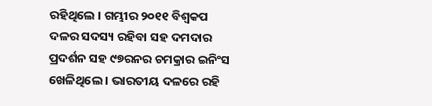ରହିଥିଲେ । ଗମ୍ଭୀର ୨୦୧୧ ବିଶ୍ୱକପ ଦଳର ସଦସ୍ୟ ରହିବା ସହ ଦମଦାର ପ୍ରଦର୍ଶନ ସହ ୯୭ରନର ଚମକ୍ରାର ଇନିଂସ ଖେଳିଥିଲେ । ଭାରତୀୟ ଦଳରେ ରହି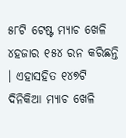୫୮ଟି ଟେଷ୍ଟ ମ୍ୟାଚ ଖେଳି ୪ହଜାର ୧୫୪ ରନ କରିଛନ୍ତି । ଏହାସହିତ ୧୪୭ଟି ଦିନିକିଆ ମ୍ୟାଚ ଖେଳି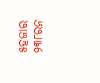୫ହଜାର ୨୩୮ରନ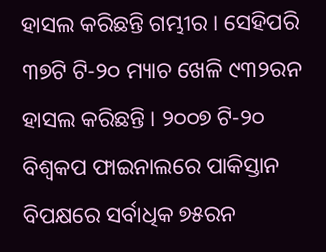ହାସଲ କରିଛନ୍ତି ଗମ୍ଭୀର । ସେହିପରି ୩୭ଟି ଟି-୨୦ ମ୍ୟାଚ ଖେଳି ୯୩୨ରନ ହାସଲ କରିଛନ୍ତି । ୨୦୦୭ ଟି-୨୦ ବିଶ୍ୱକପ ଫାଇନାଲରେ ପାକିସ୍ତାନ ବିପକ୍ଷରେ ସର୍ବାଧିକ ୭୫ରନ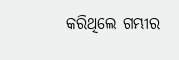କରିଥିଲେ ଗମ୍ଭୀର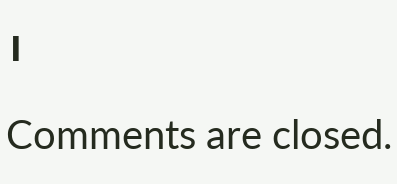।

Comments are closed.